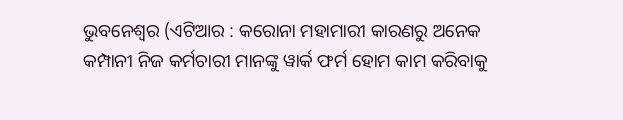ଭୁବନେଶ୍ୱର (ଏଟିଆର : କରୋନା ମହାମାରୀ କାରଣରୁ ଅନେକ କମ୍ପାନୀ ନିଜ କର୍ମଚାରୀ ମାନଙ୍କୁ ୱାର୍କ ଫର୍ମ ହୋମ କାମ କରିବାକୁ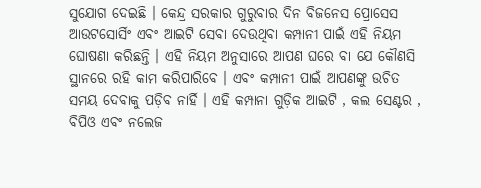ସୁଯୋଗ ଦେଇଛି । କେନ୍ଦ୍ର ସରକାର ଗୁରୁବାର ଦିନ ବିଜନେସ ପ୍ରୋସେସ ଆଉଟସୋର୍ସିଂ ଏବଂ ଆଇଟି ସେବା ଦେଉଥିବା କମ୍ପାନୀ ପାଇଁ ଏହି ନିୟମ ଘୋଷଣା କରିଛନ୍ତି । ଏହି ନିୟମ ଅନୁସାରେ ଆପଣ ଘରେ ବା ଯେ କୌଣସି ସ୍ଥାନରେ ରହି କାମ କରିପାରିବେ । ଏବଂ କମ୍ପାନୀ ପାଇଁ ଆପଣଙ୍କୁ ଉଚିତ ସମୟ ଦେବାକୁ ପଡ଼ିବ ନାର୍ହି । ଏହି କମ୍ପାନା ଗୁଡ଼ିକ ଆଇଟି , କଲ ସେଣ୍ଟର , ବିପିଓ ଏବଂ ନଲେଜ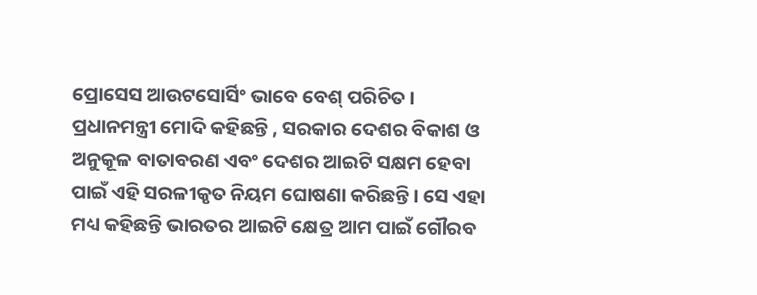ପ୍ରୋସେସ ଆଉଟସୋର୍ସିଂ ଭାବେ ବେଶ୍ ପରିଚିତ ।
ପ୍ରଧାନମନ୍ତ୍ରୀ ମୋଦି କହିଛନ୍ତି , ସରକାର ଦେଶର ବିକାଶ ଓ ଅନୁକୂଳ ବାତାବରଣ ଏବଂ ଦେଶର ଆଇଟି ସକ୍ଷମ ହେବା ପାଇଁ ଏହି ସରଳୀକୃତ ନିୟମ ଘୋଷଣା କରିଛନ୍ତି । ସେ ଏହା ମଧ୍ୟ କହିଛନ୍ତି ଭାରତର ଆଇଟି କ୍ଷେତ୍ର ଆମ ପାଇଁ ଗୌରବ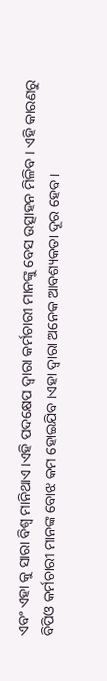ଏବଂ ଏହା କୁ ସାରା ବିଶ୍ୱ ମାନିଥାଏ ।ଏହି ପଦକ୍ଷେପ ଦ୍ୱାରା କର୍ମଚାରୀ ମାନଙ୍କୁ ବେସ ଉତ୍ସାହନ ମିଳିବ । ଏହି କାରଣରୁ ବିପିଓ କର୍ମଚାରୀ ମାନଙ୍କ ବୋଝ କମ ହୋଇଯିବ ।ଏହା ଦ୍ୱାରା ଅନେକ ଆବଶ୍ୟକତା ଦୂର ହେବ ।